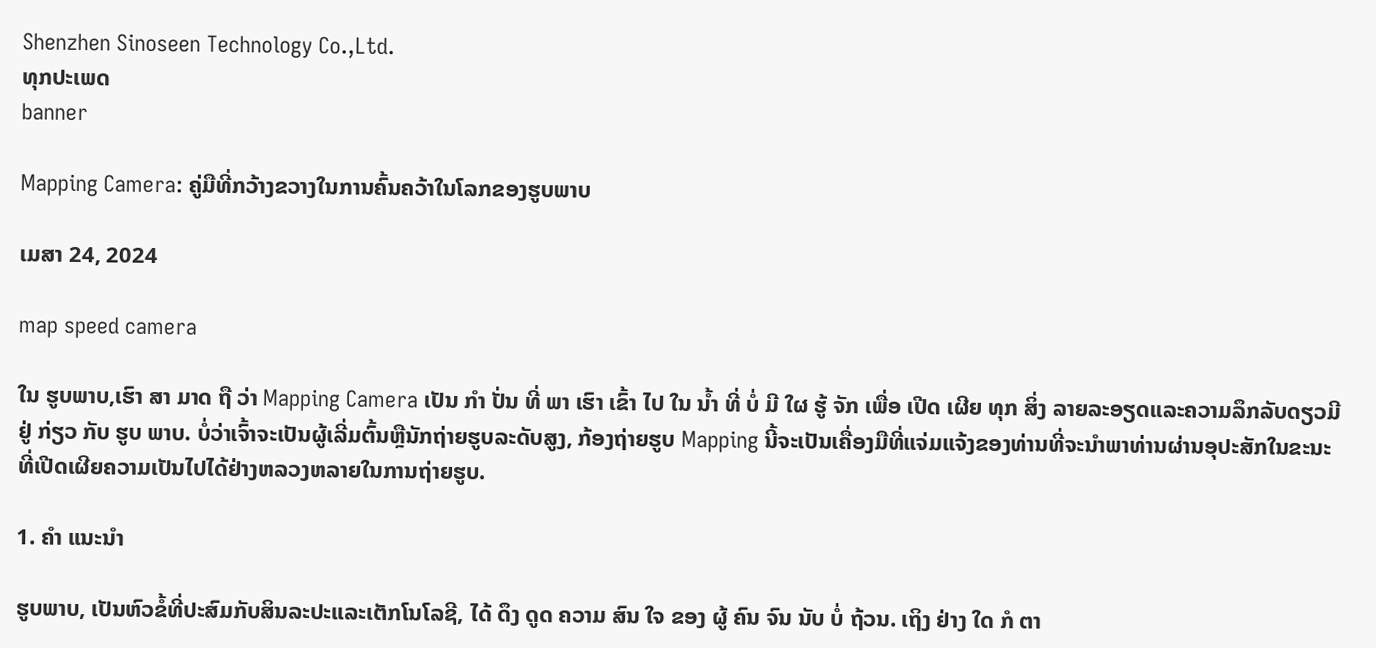Shenzhen Sinoseen Technology Co.,Ltd.
ທຸກປະເພດ
banner

Mapping Camera: ຄູ່ມືທີ່ກວ້າງຂວາງໃນການຄົ້ນຄວ້າໃນໂລກຂອງຮູບພາບ

ເມສາ 24, 2024

map speed camera

ໃນ ຮູບພາບ,ເຮົາ ສາ ມາດ ຖື ວ່າ Mapping Camera ເປັນ ກໍາ ປັ່ນ ທີ່ ພາ ເຮົາ ເຂົ້າ ໄປ ໃນ ນ້ຳ ທີ່ ບໍ່ ມີ ໃຜ ຮູ້ ຈັກ ເພື່ອ ເປີດ ເຜີຍ ທຸກ ສິ່ງ ລາຍລະອຽດແລະຄວາມລຶກລັບດຽວມີຢູ່ ກ່ຽວ ກັບ ຮູບ ພາບ. ບໍ່ວ່າເຈົ້າຈະເປັນຜູ້ເລີ່ມຕົ້ນຫຼືນັກຖ່າຍຮູບລະດັບສູງ, ກ້ອງຖ່າຍຮູບ Mapping ນີ້ຈະເປັນເຄື່ອງມືທີ່ແຈ່ມແຈ້ງຂອງທ່ານທີ່ຈະນໍາພາທ່ານຜ່ານອຸປະສັກໃນຂະນະທີ່ເປີດເຜີຍຄວາມເປັນໄປໄດ້ຢ່າງຫລວງຫລາຍໃນການຖ່າຍຮູບ.

1. ຄໍາ ແນະນໍາ

ຮູບພາບ, ເປັນຫົວຂໍ້ທີ່ປະສົມກັບສິນລະປະແລະເຕັກໂນໂລຊີ, ໄດ້ ດຶງ ດູດ ຄວາມ ສົນ ໃຈ ຂອງ ຜູ້ ຄົນ ຈົນ ນັບ ບໍ່ ຖ້ວນ. ເຖິງ ຢ່າງ ໃດ ກໍ ຕາ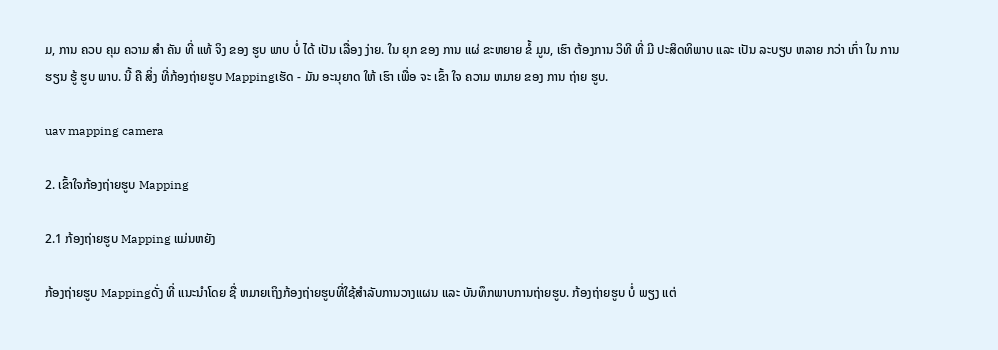ມ, ການ ຄວບ ຄຸມ ຄວາມ ສໍາ ຄັນ ທີ່ ແທ້ ຈິງ ຂອງ ຮູບ ພາບ ບໍ່ ໄດ້ ເປັນ ເລື່ອງ ງ່າຍ. ໃນ ຍຸກ ຂອງ ການ ແຜ່ ຂະຫຍາຍ ຂໍ້ ມູນ, ເຮົາ ຕ້ອງການ ວິທີ ທີ່ ມີ ປະສິດທິພາບ ແລະ ເປັນ ລະບຽບ ຫລາຍ ກວ່າ ເກົ່າ ໃນ ການ ຮຽນ ຮູ້ ຮູບ ພາບ. ນີ້ ຄື ສິ່ງ ທີ່ກ້ອງຖ່າຍຮູບ Mappingເຮັດ - ມັນ ອະນຸຍາດ ໃຫ້ ເຮົາ ເພື່ອ ຈະ ເຂົ້າ ໃຈ ຄວາມ ຫມາຍ ຂອງ ການ ຖ່າຍ ຮູບ.

uav mapping camera

2. ເຂົ້າໃຈກ້ອງຖ່າຍຮູບ Mapping

2.1 ກ້ອງຖ່າຍຮູບ Mapping ແມ່ນຫຍັງ

ກ້ອງຖ່າຍຮູບ Mappingດັ່ງ ທີ່ ແນະນໍາໂດຍ ຊື່ ຫມາຍເຖິງກ້ອງຖ່າຍຮູບທີ່ໃຊ້ສໍາລັບການວາງແຜນ ແລະ ບັນທຶກພາບການຖ່າຍຮູບ. ກ້ອງຖ່າຍຮູບ ບໍ່ ພຽງ ແຕ່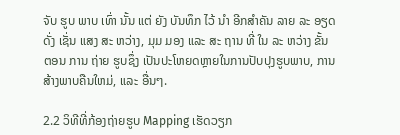ຈັບ ຮູບ ພາບ ເທົ່າ ນັ້ນ ແຕ່ ຍັງ ບັນທຶກ ໄວ້ ນໍາ ອີກສໍາຄັນ ລາຍ ລະ ອຽດ ດັ່ງ ເຊັ່ນ ແສງ ສະ ຫວ່າງ, ມຸມ ມອງ ແລະ ສະ ຖານ ທີ່ ໃນ ລະ ຫວ່າງ ຂັ້ນ ຕອນ ການ ຖ່າຍ ຮູບຊຶ່ງ ເປັນປະໂຫຍດຫຼາຍໃນການປັບປຸງຮູບພາບ, ການສ້າງພາບຄືນໃຫມ່, ແລະ ອື່ນໆ.

2.2 ວິທີທີ່ກ້ອງຖ່າຍຮູບ Mapping ເຮັດວຽກ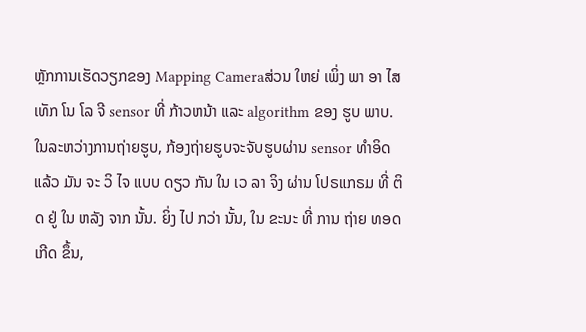ຫຼັກການເຮັດວຽກຂອງ Mapping Cameraສ່ວນ ໃຫຍ່ ເພິ່ງ ພາ ອາ ໄສ ເທັກ ໂນ ໂລ ຈີ sensor ທີ່ ກ້າວຫນ້າ ແລະ algorithm ຂອງ ຮູບ ພາບ. ໃນລະຫວ່າງການຖ່າຍຮູບ, ກ້ອງຖ່າຍຮູບຈະຈັບຮູບຜ່ານ sensor ທໍາອິດ ແລ້ວ ມັນ ຈະ ວິ ໄຈ ແບບ ດຽວ ກັນ ໃນ ເວ ລາ ຈິງ ຜ່ານ ໂປຣແກຣມ ທີ່ ຕິດ ຢູ່ ໃນ ຫລັງ ຈາກ ນັ້ນ. ຍິ່ງ ໄປ ກວ່າ ນັ້ນ, ໃນ ຂະນະ ທີ່ ການ ຖ່າຍ ທອດ ເກີດ ຂຶ້ນ,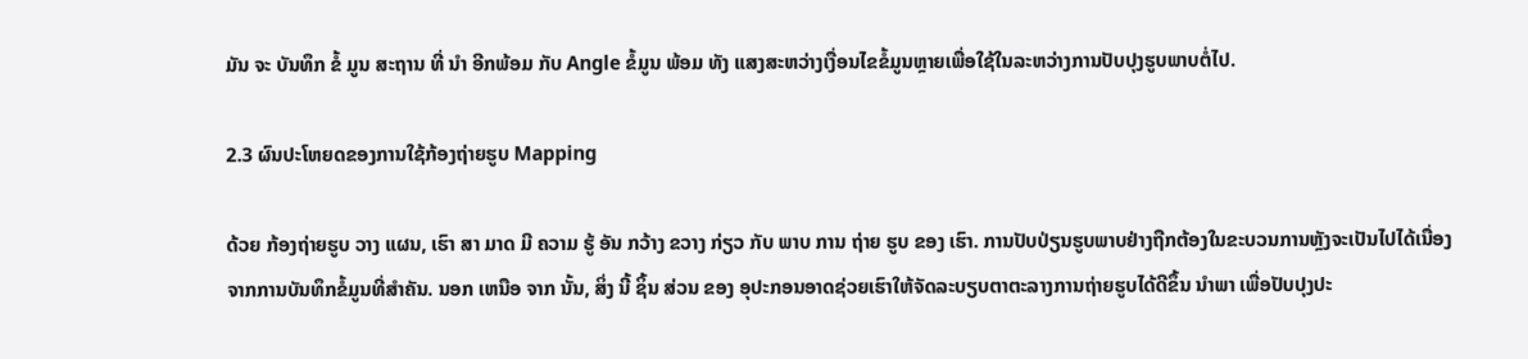ມັນ ຈະ ບັນທຶກ ຂໍ້ ມູນ ສະຖານ ທີ່ ນໍາ ອີກພ້ອມ ກັບ Angle ຂໍ້ມູນ ພ້ອມ ທັງ ແສງສະຫວ່າງເງື່ອນໄຂຂໍ້ມູນຫຼາຍເພື່ອໃຊ້ໃນລະຫວ່າງການປັບປຸງຮູບພາບຕໍ່ໄປ.

2.3 ຜົນປະໂຫຍດຂອງການໃຊ້ກ້ອງຖ່າຍຮູບ Mapping

ດ້ວຍ ກ້ອງຖ່າຍຮູບ ວາງ ແຜນ, ເຮົາ ສາ ມາດ ມີ ຄວາມ ຮູ້ ອັນ ກວ້າງ ຂວາງ ກ່ຽວ ກັບ ພາບ ການ ຖ່າຍ ຮູບ ຂອງ ເຮົາ. ການປັບປ່ຽນຮູບພາບຢ່າງຖືກຕ້ອງໃນຂະບວນການຫຼັງຈະເປັນໄປໄດ້ເນື່ອງຈາກການບັນທຶກຂໍ້ມູນທີ່ສໍາຄັນ. ນອກ ເຫນືອ ຈາກ ນັ້ນ, ສິ່ງ ນີ້ ຊິ້ນ ສ່ວນ ຂອງ ອຸປະກອນອາດຊ່ວຍເຮົາໃຫ້ຈັດລະບຽບຕາຕະລາງການຖ່າຍຮູບໄດ້ດີຂຶ້ນ ນໍາພາ ເພື່ອປັບປຸງປະ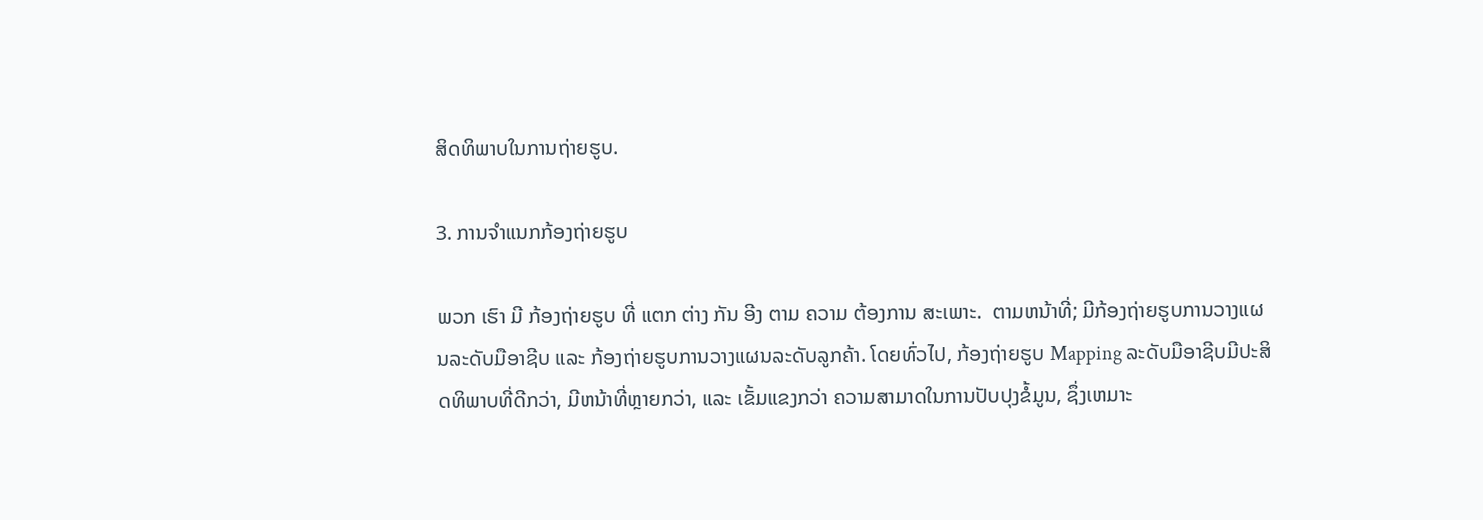ສິດທິພາບໃນການຖ່າຍຮູບ.

3. ການຈໍາແນກກ້ອງຖ່າຍຮູບ

ພວກ ເຮົາ ມີ ກ້ອງຖ່າຍຮູບ ທີ່ ແຕກ ຕ່າງ ກັນ ອີງ ຕາມ ຄວາມ ຕ້ອງການ ສະເພາະ.  ຕາມຫນ້າທີ່; ມີກ້ອງຖ່າຍຮູບການວາງແຜນລະດັບມືອາຊີບ ແລະ ກ້ອງຖ່າຍຮູບການວາງແຜນລະດັບລູກຄ້າ. ໂດຍທົ່ວໄປ, ກ້ອງຖ່າຍຮູບ Mapping ລະດັບມືອາຊີບມີປະສິດທິພາບທີ່ດີກວ່າ, ມີຫນ້າທີ່ຫຼາຍກວ່າ, ແລະ ເຂັ້ມແຂງກວ່າ ຄວາມສາມາດໃນການປັບປຸງຂໍ້ມູນ, ຊຶ່ງເຫມາະ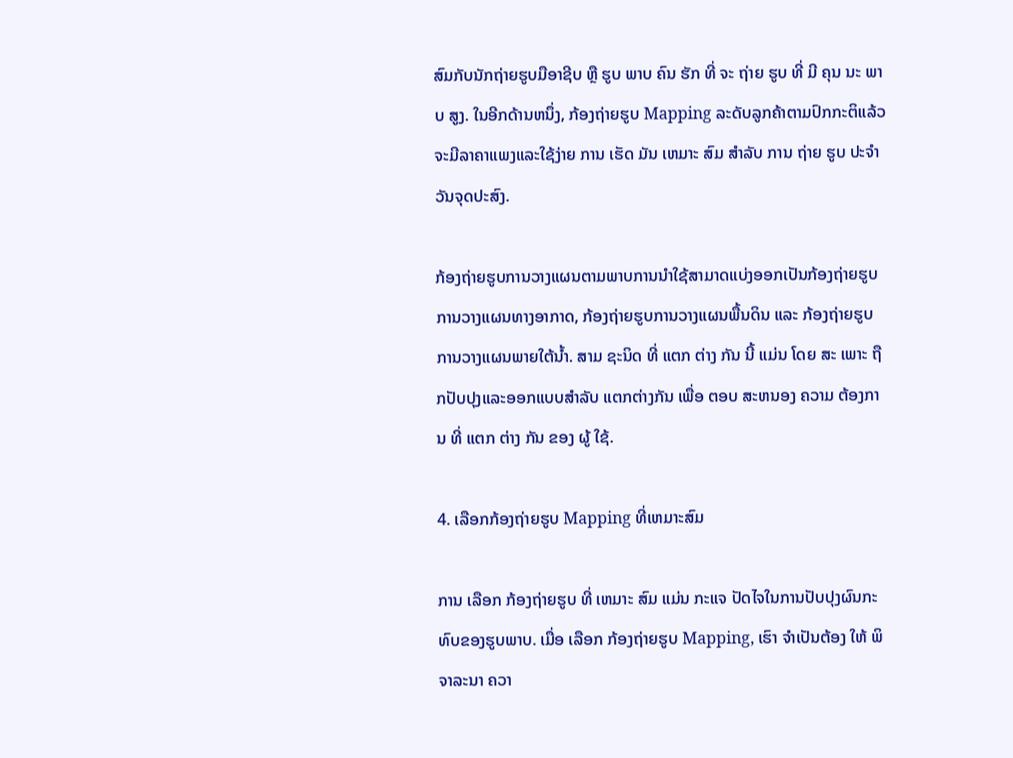ສົມກັບນັກຖ່າຍຮູບມືອາຊີບ ຫຼື ຮູບ ພາບ ຄົນ ຮັກ ທີ່ ຈະ ຖ່າຍ ຮູບ ທີ່ ມີ ຄຸນ ນະ ພາບ ສູງ. ໃນອີກດ້ານຫນຶ່ງ, ກ້ອງຖ່າຍຮູບ Mapping ລະດັບລູກຄ້າຕາມປົກກະຕິແລ້ວຈະມີລາຄາແພງແລະໃຊ້ງ່າຍ ການ ເຮັດ ມັນ ເຫມາະ ສົມ ສໍາລັບ ການ ຖ່າຍ ຮູບ ປະຈໍາ ວັນຈຸດປະສົງ.

ກ້ອງຖ່າຍຮູບການວາງແຜນຕາມພາບການນໍາໃຊ້ສາມາດແບ່ງອອກເປັນກ້ອງຖ່າຍຮູບການວາງແຜນທາງອາກາດ, ກ້ອງຖ່າຍຮູບການວາງແຜນພື້ນດິນ ແລະ ກ້ອງຖ່າຍຮູບການວາງແຜນພາຍໃຕ້ນ້ຳ. ສາມ ຊະນິດ ທີ່ ແຕກ ຕ່າງ ກັນ ນີ້ ແມ່ນ ໂດຍ ສະ ເພາະ ຖືກປັບປຸງແລະອອກແບບສໍາລັບ ແຕກຕ່າງກັນ ເພື່ອ ຕອບ ສະຫນອງ ຄວາມ ຕ້ອງການ ທີ່ ແຕກ ຕ່າງ ກັນ ຂອງ ຜູ້ ໃຊ້.

4. ເລືອກກ້ອງຖ່າຍຮູບ Mapping ທີ່ເຫມາະສົມ

ການ ເລືອກ ກ້ອງຖ່າຍຮູບ ທີ່ ເຫມາະ ສົມ ແມ່ນ ກະແຈ ປັດໄຈໃນການປັບປຸງຜົນກະທົບຂອງຮູບພາບ. ເມື່ອ ເລືອກ ກ້ອງຖ່າຍຮູບ Mapping, ເຮົາ ຈໍາເປັນຕ້ອງ ໃຫ້ ພິຈາລະນາ ຄວາ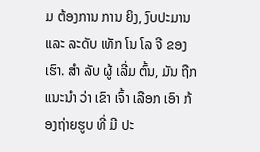ມ ຕ້ອງການ ການ ຍິງ, ງົບປະມານ ແລະ ລະດັບ ເທັກ ໂນ ໂລ ຈີ ຂອງ ເຮົາ. ສໍາ ລັບ ຜູ້ ເລີ່ມ ຕົ້ນ, ມັນ ຖືກ ແນະນໍາ ວ່າ ເຂົາ ເຈົ້າ ເລືອກ ເອົາ ກ້ອງຖ່າຍຮູບ ທີ່ ມີ ປະ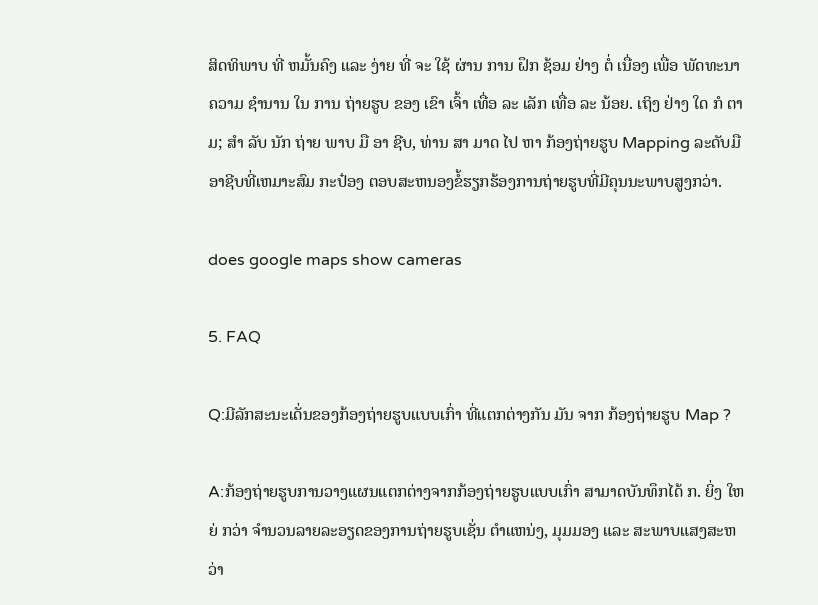ສິດທິພາບ ທີ່ ຫມັ້ນຄົງ ແລະ ງ່າຍ ທີ່ ຈະ ໃຊ້ ຜ່ານ ການ ຝຶກ ຊ້ອມ ຢ່າງ ຕໍ່ ເນື່ອງ ເພື່ອ ພັດທະນາ ຄວາມ ຊໍານານ ໃນ ການ ຖ່າຍຮູບ ຂອງ ເຂົາ ເຈົ້າ ເທື່ອ ລະ ເລັກ ເທື່ອ ລະ ນ້ອຍ. ເຖິງ ຢ່າງ ໃດ ກໍ ຕາມ; ສໍາ ລັບ ນັກ ຖ່າຍ ພາບ ມື ອາ ຊີບ, ທ່ານ ສາ ມາດ ໄປ ຫາ ກ້ອງຖ່າຍຮູບ Mapping ລະດັບມືອາຊີບທີ່ເຫມາະສົມ ກະປ໋ອງ ຕອບສະຫນອງຂໍ້ຮຽກຮ້ອງການຖ່າຍຮູບທີ່ມີຄຸນນະພາບສູງກວ່າ.

does google maps show cameras

5. FAQ

Q:ມີລັກສະນະເດັ່ນຂອງກ້ອງຖ່າຍຮູບແບບເກົ່າ ທີ່ແຕກຕ່າງກັນ ມັນ ຈາກ ກ້ອງຖ່າຍຮູບ Map ?

A:ກ້ອງຖ່າຍຮູບການວາງແຜນແຕກຕ່າງຈາກກ້ອງຖ່າຍຮູບແບບເກົ່າ ສາມາດບັນທຶກໄດ້ ກ. ຍິ່ງ ໃຫຍ່ ກວ່າ ຈໍານວນລາຍລະອຽດຂອງການຖ່າຍຮູບເຊັ່ນ ຕໍາແຫນ່ງ, ມຸມມອງ ແລະ ສະພາບແສງສະຫວ່າ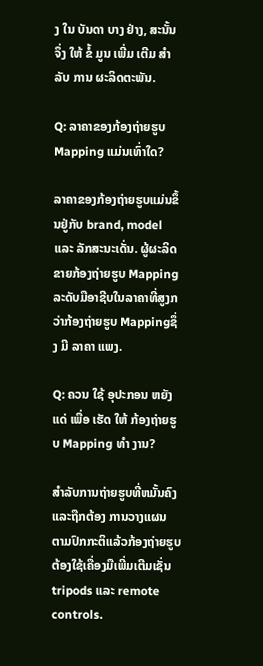ງ ໃນ ບັນດາ ບາງ ຢ່າງ, ສະນັ້ນ ຈຶ່ງ ໃຫ້ ຂໍ້ ມູນ ເພີ່ມ ເຕີມ ສໍາລັບ ການ ຜະລິດຕະພັນ.

Q: ລາຄາຂອງກ້ອງຖ່າຍຮູບ Mapping ແມ່ນເທົ່າໃດ?

ລາຄາຂອງກ້ອງຖ່າຍຮູບແມ່ນຂຶ້ນຢູ່ກັບ brand, model ແລະ ລັກສະນະເດັ່ນ. ຜູ້ຜະລິດຂາຍກ້ອງຖ່າຍຮູບ Mapping ລະດັບມືອາຊີບໃນລາຄາທີ່ສູງກວ່າກ້ອງຖ່າຍຮູບ Mappingຊຶ່ງ ມີ ລາຄາ ແພງ.

Q: ຄວນ ໃຊ້ ອຸປະກອນ ຫຍັງ ແດ່ ເພື່ອ ເຮັດ ໃຫ້ ກ້ອງຖ່າຍຮູບ Mapping ທໍາ ງານ?

ສໍາລັບການຖ່າຍຮູບທີ່ຫມັ້ນຄົງແລະຖືກຕ້ອງ ການວາງແຜນ ຕາມປົກກະຕິແລ້ວກ້ອງຖ່າຍຮູບຕ້ອງໃຊ້ເຄື່ອງມືເພີ່ມເຕີມເຊັ່ນ tripods ແລະ remote controls.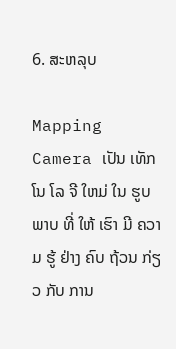6. ສະຫລຸບ

Mapping Camera ເປັນ ເທັກ ໂນ ໂລ ຈີ ໃຫມ່ ໃນ ຮູບ ພາບ ທີ່ ໃຫ້ ເຮົາ ມີ ຄວາມ ຮູ້ ຢ່າງ ຄົບ ຖ້ວນ ກ່ຽວ ກັບ ການ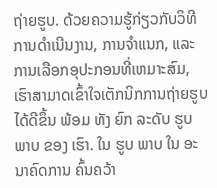ຖ່າຍຮູບ. ດ້ວຍຄວາມຮູ້ກ່ຽວກັບວິທີການດໍາເນີນງານ, ການຈໍາແນກ, ແລະ ການເລືອກອຸປະກອນທີ່ເຫມາະສົມ, ເຮົາສາມາດເຂົ້າໃຈເຕັກນິກການຖ່າຍຮູບໄດ້ດີຂຶ້ນ ພ້ອມ ທັງ ຍົກ ລະດັບ ຮູບ ພາບ ຂອງ ເຮົາ. ໃນ ຮູບ ພາບ ໃນ ອະນາຄົດການ ຄົ້ນຄວ້າ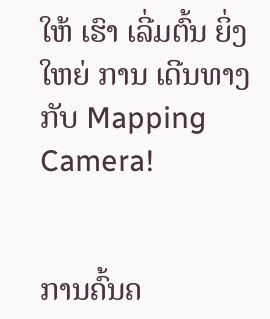ໃຫ້ ເຮົາ ເລີ່ມຕົ້ນ ຍິ່ງ ໃຫຍ່ ການ ເດີນທາງ ກັບ Mapping Camera!


ການຄົ້ນຄ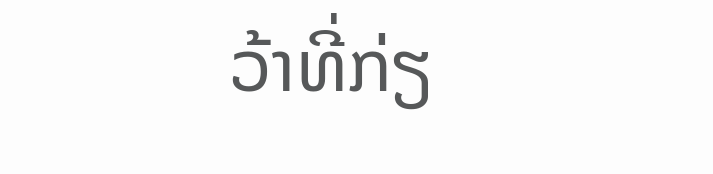ວ້າທີ່ກ່ຽ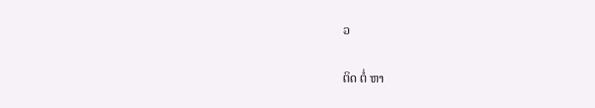ວ

ຕິດ ຕໍ່ ຫາ